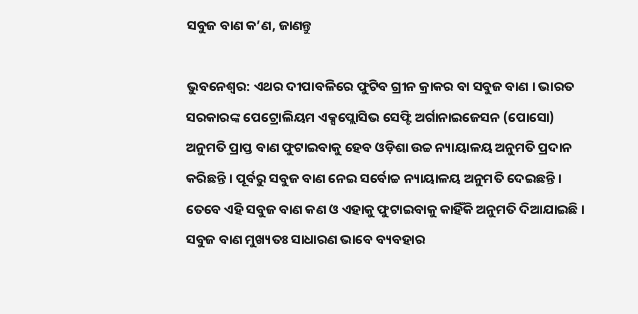ସବୁଜ ବାଣ କ’ଣ, ଜାଣନ୍ତୁ

ଭୁବନେଶ୍ୱର: ଏଥର ଦୀପାବଳିରେ ଫୁଟିବ ଗ୍ରୀନ କ୍ରାକର ବା ସବୁଜ ବାଣ । ଭାରତ ସରକାରଙ୍କ ପେଟ୍ରୋଲିୟମ ଏକ୍ସପ୍ଲୋସିଭ ସେଫ୍ଟି ଅର୍ଗାନାଇଜେସନ (ପୋସୋ) ଅନୁମତି ପ୍ରାପ୍ତ ବାଣ ଫୁଟାଇବାକୁ ହେବ ଓଡ଼ିଶା ଉଚ୍ଚ ନ୍ୟାୟାଳୟ ଅନୁମତି ପ୍ରଦାନ କରିଛନ୍ତି । ପୂର୍ବରୁ ସବୁଜ ବାଣ ନେଇ ସର୍ବୋଚ୍ଚ ନ୍ୟାୟାଳୟ ଅନୁମତି ଦେଇଛନ୍ତି । ତେବେ ଏହି ସବୁଜ ବାଣ କଣ ଓ ଏହାକୁ ଫୁଟାଇବାକୁ କାହିଁକି ଅନୁମତି ଦିଆଯାଇଛି ।
ସବୁଜ ବାଣ ମୁଖ୍ୟତଃ ସାଧାରଣ ଭାବେ ବ୍ୟବହାର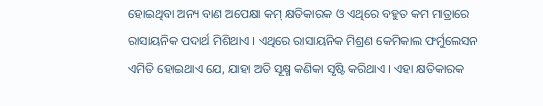ହୋଇଥିବା ଅନ୍ୟ ବାଣ ଅପେକ୍ଷା କମ୍ କ୍ଷତିକାରକ ଓ ଏଥିରେ ବହୁତ କମ ମାତ୍ରାରେ ରାସାୟନିକ ପଦାର୍ଥ ମିଶିଥାଏ । ଏଥିରେ ରାସାୟନିକ ମିଶ୍ରଣ କେମିକାଲ ଫର୍ମୁଲେସନ ଏମିତି ହୋଇଥାଏ ଯେ, ଯାହା ଅତି ସୂକ୍ଷ୍ମ କଣିକା ସୃଷ୍ଟି କରିଥାଏ । ଏହା କ୍ଷତିକାରକ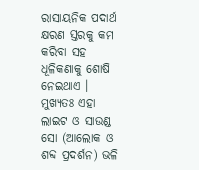ରାସାୟନିକ ପଦାର୍ଥ କ୍ଷରଣ ସ୍ତରକୁ କମ କରିବା ସହ ଧୂଳିକଣାକୁ ଶୋଷି ନେଇଥାଏ । ମୁଖ୍ୟତଃ ଏହା ଲାଇଟ ଓ ସାଉଣ୍ଡ ସୋ (ଆଲୋକ ଓ ଶବ୍ଦ ପ୍ରଦର୍ଶନ) ଭଳି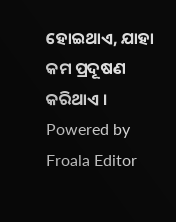ହୋଇଥାଏ, ଯାହା କମ ପ୍ରଦୂଷଣ କରିଥାଏ ।
Powered by Froala Editor